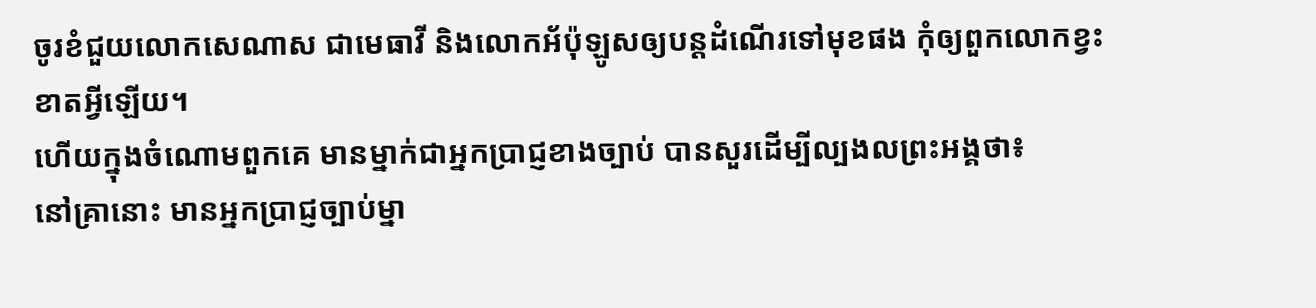ចូរខំជួយលោកសេណាស ជាមេធាវី និងលោកអ័ប៉ុឡូសឲ្យបន្តដំណើរទៅមុខផង កុំឲ្យពួកលោកខ្វះខាតអ្វីឡើយ។
ហើយក្នុងចំណោមពួកគេ មានម្នាក់ជាអ្នកប្រាជ្ញខាងច្បាប់ បានសួរដើម្បីល្បងលព្រះអង្គថា៖
នៅគ្រានោះ មានអ្នកប្រាជ្ញច្បាប់ម្នា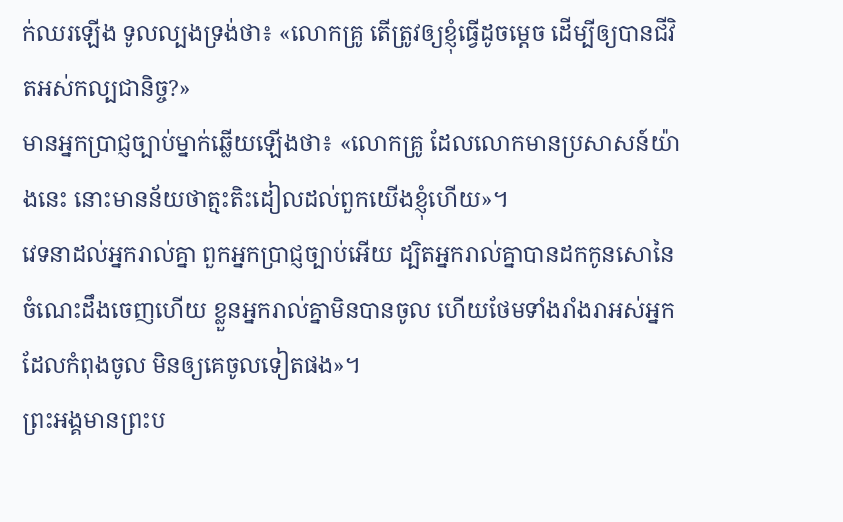ក់ឈរឡើង ទូលល្បងទ្រង់ថា៖ «លោកគ្រូ តើត្រូវឲ្យខ្ញុំធ្វើដូចម្តេច ដើម្បីឲ្យបានជីវិតអស់កល្បជានិច្ច?»
មានអ្នកប្រាជ្ញច្បាប់ម្នាក់ឆ្លើយឡើងថា៖ «លោកគ្រូ ដែលលោកមានប្រសាសន៍យ៉ាងនេះ នោះមានន័យថាត្មះតិះដៀលដល់ពួកយើងខ្ញុំហើយ»។
វេទនាដល់អ្នករាល់គ្នា ពួកអ្នកប្រាជ្ញច្បាប់អើយ ដ្បិតអ្នករាល់គ្នាបានដកកូនសោនៃចំណេះដឹងចេញហើយ ខ្លួនអ្នករាល់គ្នាមិនបានចូល ហើយថែមទាំងរាំងរាអស់អ្នកដែលកំពុងចូល មិនឲ្យគេចូលទៀតផង»។
ព្រះអង្គមានព្រះប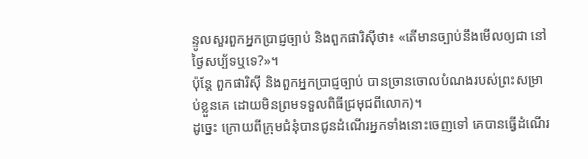ន្ទូលសួរពួកអ្នកប្រាជ្ញច្បាប់ និងពួកផារិស៊ីថា៖ «តើមានច្បាប់នឹងមើលឲ្យជា នៅថ្ងៃសប្ប័ទឬទេ?»។
ប៉ុន្តែ ពួកផារិស៊ី និងពួកអ្នកប្រាជ្ញច្បាប់ បានច្រានចោលបំណងរបស់ព្រះសម្រាប់ខ្លួនគេ ដោយមិនព្រមទទួលពិធីជ្រមុជពីលោក)។
ដូច្នេះ ក្រោយពីក្រុមជំនុំបានជូនដំណើរអ្នកទាំងនោះចេញទៅ គេបានធ្វើដំណើរ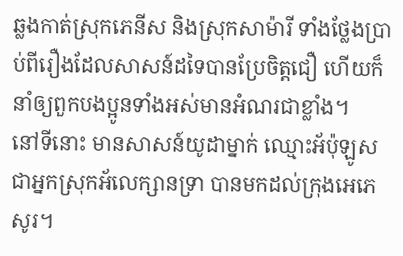ឆ្លងកាត់ស្រុកភេនីស និងស្រុកសាម៉ារី ទាំងថ្លែងប្រាប់ពីរឿងដែលសាសន៍ដទៃបានប្រែចិត្តជឿ ហើយក៏នាំឲ្យពួកបងប្អូនទាំងអស់មានអំណរជាខ្លាំង។
នៅទីនោះ មានសាសន៍យូដាម្នាក់ ឈ្មោះអ័ប៉ុឡូស ជាអ្នកស្រុកអ័លេក្សានទ្រា បានមកដល់ក្រុងអេភេសូរ។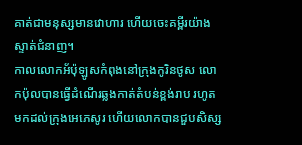គាត់ជាមនុស្សមានវោហារ ហើយចេះគម្ពីរយ៉ាងស្ទាត់ជំនាញ។
កាលលោកអ័ប៉ុឡូសកំពុងនៅក្រុងកូរិនថូស លោកប៉ុលបានធ្វើដំណើរឆ្លងកាត់តំបន់ខ្ពង់រាប រហូតមកដល់ក្រុងអេភេសូរ ហើយលោកបានជួបសិស្ស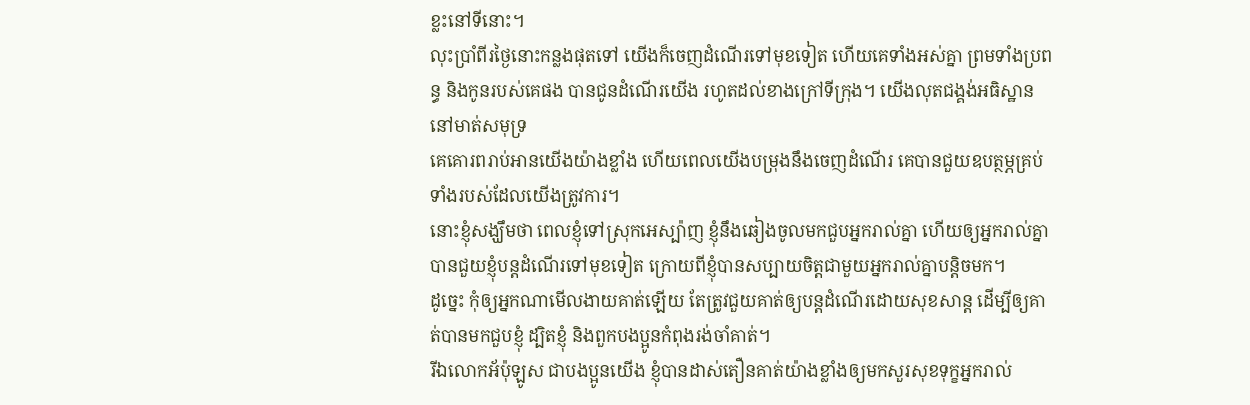ខ្លះនៅទីនោះ។
លុះប្រាំពីរថ្ងៃនោះកន្លងផុតទៅ យើងក៏ចេញដំណើរទៅមុខទៀត ហើយគេទាំងអស់គ្នា ព្រមទាំងប្រពន្ធ និងកូនរបស់គេផង បានជូនដំណើរយើង រហូតដល់ខាងក្រៅទីក្រុង។ យើងលុតជង្គង់អធិស្ឋាននៅមាត់សមុទ្រ
គេគោរពរាប់អានយើងយ៉ាងខ្លាំង ហើយពេលយើងបម្រុងនឹងចេញដំណើរ គេបានជួយឧបត្ថម្ភគ្រប់ទាំងរបស់ដែលយើងត្រូវការ។
នោះខ្ញុំសង្ឃឹមថា ពេលខ្ញុំទៅស្រុកអេស្ប៉ាញ ខ្ញុំនឹងឆៀងចូលមកជួបអ្នករាល់គ្នា ហើយឲ្យអ្នករាល់គ្នាបានជួយខ្ញុំបន្តដំណើរទៅមុខទៀត ក្រោយពីខ្ញុំបានសប្បាយចិត្តជាមួយអ្នករាល់គ្នាបន្តិចមក។
ដូច្នេះ កុំឲ្យអ្នកណាមើលងាយគាត់ឡើយ តែត្រូវជួយគាត់ឲ្យបន្តដំណើរដោយសុខសាន្ត ដើម្បីឲ្យគាត់បានមកជួបខ្ញុំ ដ្បិតខ្ញុំ និងពួកបងប្អូនកំពុងរង់ចាំគាត់។
រីឯលោកអ័ប៉ុឡូស ជាបងប្អូនយើង ខ្ញុំបានដាស់តឿនគាត់យ៉ាងខ្លាំងឲ្យមកសួរសុខទុក្ខអ្នករាល់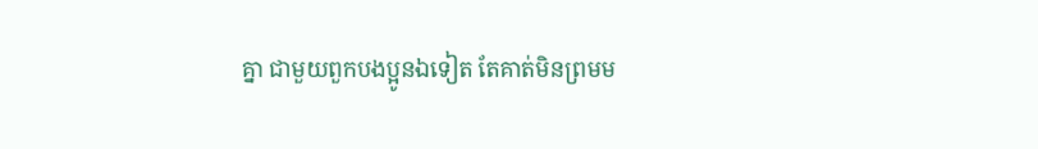គ្នា ជាមួយពួកបងប្អូនឯទៀត តែគាត់មិនព្រមម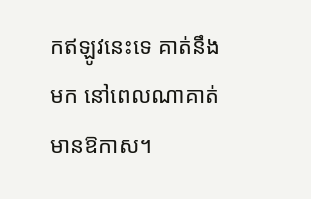កឥឡូវនេះទេ គាត់នឹងមក នៅពេលណាគាត់មានឱកាស។